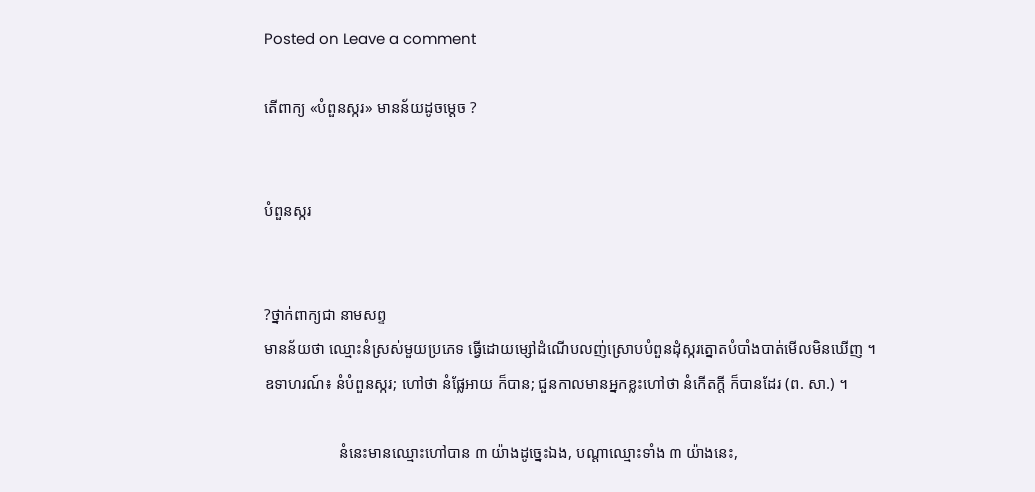Posted on Leave a comment

តើពាក្យ «បំពួនស្ករ» មានន័យដូចម្ដេច ?


បំពួនស្ករ


?ថ្នាក់ពាក្យជា នាមសព្ទ
មានន័យថា ឈ្មោះនំស្រស់មួយប្រភេទ ធ្វើដោយម្សៅដំណើបលញ់ស្រោបបំពួនដុំស្ករត្នោតបំបាំងបាត់មើលមិនឃើញ ។
ឧទាហរណ៍៖ នំបំពួនស្ករ; ហៅថា នំផ្លែអាយ ក៏បាន; ជួនកាលមានអ្នកខ្លះហៅថា នំកើតក្ដី ក៏បានដែរ (ព. សា.) ។

                   នំនេះមានឈ្មោះហៅបាន ៣ យ៉ាងដូច្នេះឯង, បណ្ដាឈ្មោះទាំង ៣ យ៉ាងនេះ,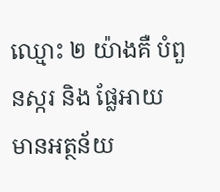ឈ្មោះ ២ យ៉ាងគឺ បំពួនស្ករ និង ផ្លែអាយ មានអត្ថន័យ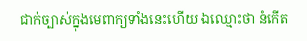ជាក់ច្បាស់ក្នុងមេពាក្យទាំងនេះហើយ ឯឈ្មោះថា នំកើត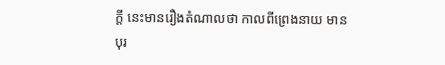ក្ដី នេះមានរឿងតំណាលថា កាលពីព្រេងនាយ មានបុរ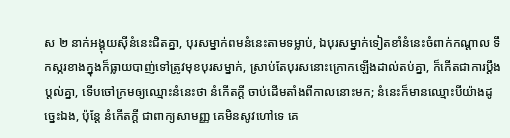ស ២ នាក់អង្គុយស៊ីនំនេះជិតគ្នា, បុរសម្នាក់ពមនំនេះតាមទម្លាប់, ឯបុរសម្នាក់ទៀតខាំនំនេះចំពាក់កណ្ដាល ទឹកស្ករខាងក្នុងក៏ធ្លាយបាញ់ទៅត្រូវមុខបុរសម្នាក់, ស្រាប់តែបុរសនោះក្រោកឡើងដាល់តប់គ្នា, ក៏កើតជាការប្តឹងប្តល់គ្នា, ទើបចៅក្រមឲ្យឈ្មោះនំនេះថា នំកើតក្ដី ចាប់ដើមតាំងពីកាលនោះមក; នំនេះក៏មានឈ្មោះបីយ៉ាងដូច្នេះឯង, ប៉ុន្តែ នំកើតក្ដី ជាពាក្យសាមញ្ញ គេមិនសូវហៅទេ គេ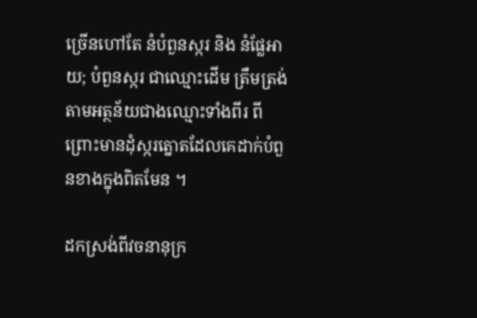ច្រើនហៅតែ នំបំពួនស្ករ និង នំផ្លែអាយ; បំពួនស្ករ ជាឈ្មោះដើម ត្រឹមត្រង់តាមអត្ថន័យជាងឈ្មោះទាំងពីរ ពីព្រោះមានដុំស្ករត្នោតដែលគេដាក់បំពួនខាងក្នុងពិតមែន ។

ដកស្រង់ពីវចនានុក្រ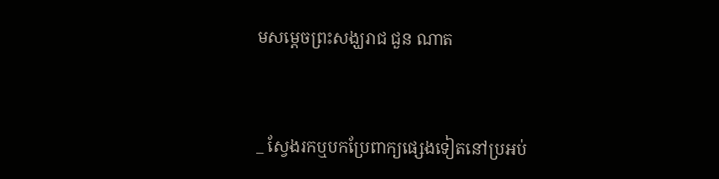មសម្ដេចព្រះសង្ឃរាជ ជួន ណាត


_ ស្វែងរកឬបកប្រែពាក្យផ្សេងទៀតនៅប្រអប់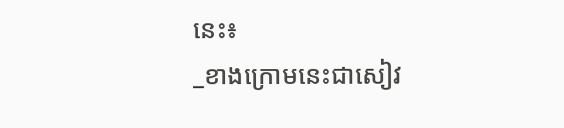នេះ៖
_ខាងក្រោមនេះជាសៀវ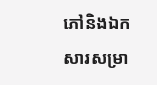ភៅនិងឯកសារសម្រា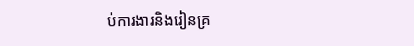ប់ការងារនិងរៀនគ្រ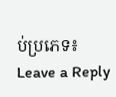ប់ប្រភេទ៖
Leave a Reply